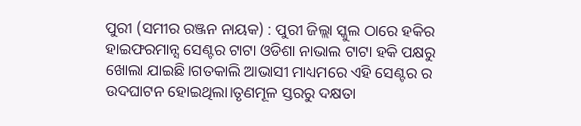ପୁରୀ (ସମୀର ରଞ୍ଜନ ନାୟକ) : ପୁରୀ ଜିଲ୍ଲା ସ୍କୁଲ ଠାରେ ହକିର ହାଇଫରମାନ୍ସ ସେଣ୍ଟର ଟାଟା ଓଡିଶା ନାଭାଲ ଟାଟା ହକି ପକ୍ଷରୁ ଖୋଲା ଯାଇଛି।ଗତକାଲି ଆଭାସୀ ମାଧ୍ୟମରେ ଏହି ସେଣ୍ଟର ର ଉଦଘାଟନ ହୋଇଥିଲା।ତୃଣମୂଳ ସ୍ତରରୁ ଦକ୍ଷତା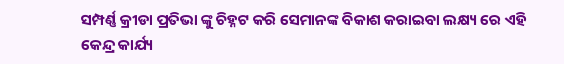ସମ୍ପର୍ଣ୍ଣ କ୍ରୀଡା ପ୍ରତିଭା ଙ୍କୁ ଚିହ୍ନଟ କରି ସେମାନଙ୍କ ବିକାଶ କରାଇବା ଲକ୍ଷ୍ୟ ରେ ଏହି କେନ୍ଦ୍ର କାର୍ଯ୍ୟ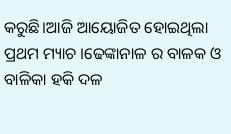କରୁଛି।ଆଜି ଆୟୋଜିତ ହୋଇଥିଲା ପ୍ରଥମ ମ୍ୟାଚ ।ଢେଙ୍କାନାଳ ର ବାଳକ ଓ ବାଳିକା ହକି ଦଳ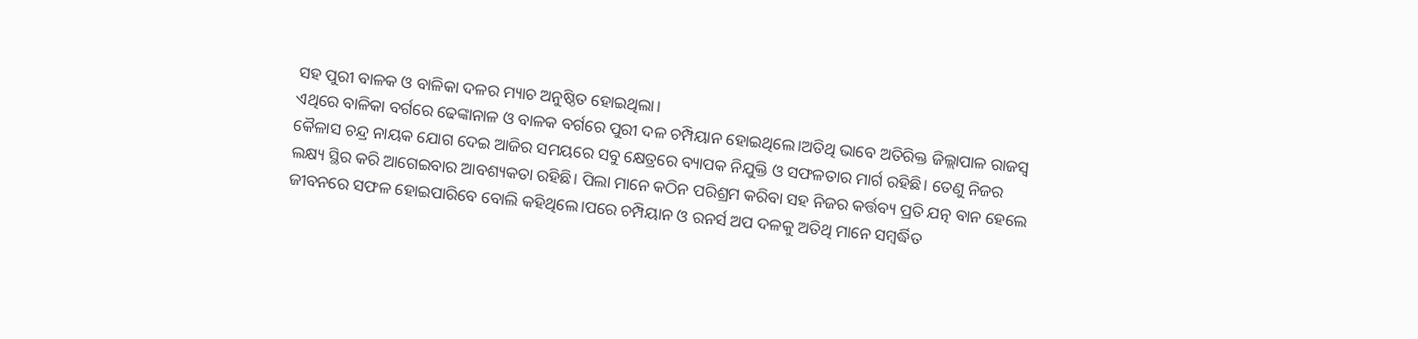ସହ ପୁରୀ ବାଳକ ଓ ବାଳିକା ଦଳର ମ୍ୟାଚ ଅନୁଷ୍ଠିତ ହୋଇଥିଲା।
ଏଥିରେ ବାଳିକା ବର୍ଗରେ ଢେଙ୍କାନାଳ ଓ ବାଳକ ବର୍ଗରେ ପୁରୀ ଦଳ ଚମ୍ପିୟାନ ହୋଇଥିଲେ।ଅତିଥି ଭାବେ ଅତିରିକ୍ତ ଜିଲ୍ଲାପାଳ ରାଜସ୍ୱ କୈଳାସ ଚନ୍ଦ୍ର ନାୟକ ଯୋଗ ଦେଇ ଆଜିର ସମୟରେ ସବୁ କ୍ଷେତ୍ରରେ ବ୍ୟାପକ ନିଯୁକ୍ତି ଓ ସଫଳତାର ମାର୍ଗ ରହିଛି। ତେଣୁ ନିଜର ଲକ୍ଷ୍ୟ ସ୍ଥିର କରି ଆଗେଇବାର ଆବଶ୍ୟକତା ରହିଛି। ପିଲା ମାନେ କଠିନ ପରିଶ୍ରମ କରିବା ସହ ନିଜର କର୍ତ୍ତବ୍ୟ ପ୍ରତି ଯତ୍ନ ବାନ ହେଲେ ଜୀବନରେ ସଫଳ ହୋଇପାରିବେ ବୋଲି କହିଥିଲେ।ପରେ ଚମ୍ପିୟାନ ଓ ରନର୍ସ ଅପ ଦଳକୁ ଅତିଥି ମାନେ ସମ୍ବର୍ଦ୍ଧିତ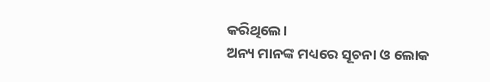କରିଥିଲେ।
ଅନ୍ୟ ମାନଙ୍କ ମଧ୍ୟରେ ସୂଚନା ଓ ଲୋକ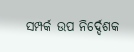ସମ୍ପର୍କ ଉପ ନିର୍ଦ୍ଦେଶକ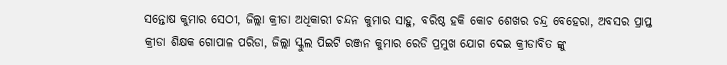ସନ୍ତୋଷ କୁମାର ସେଠୀ, ଜିଲ୍ଲା କ୍ରୀଡା ଅଧିକାରୀ ଚନ୍ଦନ କୁମାର ସାହୁ, ବରିଷ୍ଠ ହକି କୋଚ ଶେଖର ଚନ୍ଦ୍ର ବେହେରା, ଅବସର ପ୍ରାପ୍ତ କ୍ରୀଡା ଶିକ୍ଷକ ଗୋପାଳ ପରିଡା, ଜିଲ୍ଲା ସ୍କୁଲ ପିଇଟି ରଞ୍ଜନ କୁମାର ରେଡି ପ୍ରମୁଖ ଯୋଗ ଦେଇ କ୍ରୀଡାବିତ ଙ୍କୁ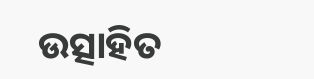ଉତ୍ସାହିତ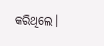କରିଥିଲେ।